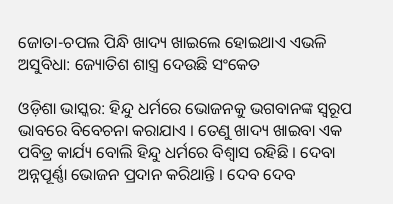ଜୋତା-ଚପଲ ପିନ୍ଧି ଖାଦ୍ୟ ଖାଇଲେ ହୋଇଥାଏ ଏଭଳି ଅସୁବିଧା: ଜ୍ୟୋତିଶ ଶାସ୍ତ୍ର ଦେଉଛି ସଂକେତ

ଓଡ଼ିଶା ଭାସ୍କର: ହିନ୍ଦୁ ଧର୍ମରେ ଭୋଜନକୁ ଭଗବାନଙ୍କ ସ୍ୱରୂପ ଭାବରେ ବିବେଚନା କରାଯାଏ । ତେଣୁ ଖାଦ୍ୟ ଖାଇବା ଏକ ପବିତ୍ର କାର୍ଯ୍ୟ ବୋଲି ହିନ୍ଦୁ ଧର୍ମରେ ବିଶ୍ୱାସ ରହିଛି । ଦେବା ଅନ୍ନପୂର୍ଣ୍ଣା ଭୋଜନ ପ୍ରଦାନ କରିଥାନ୍ତି । ଦେବ ଦେବ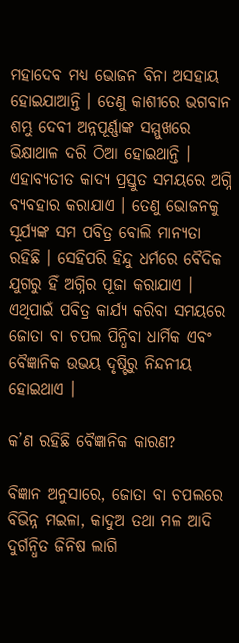ମହାଦେବ ମଧ୍ୟ ଭୋଜନ ବିନା ଅସହାୟ ହୋଇଯାଆନ୍ତି । ତେଣୁ କାଶୀରେ ଭଗବାନ ଶମ୍ଭୁ ଦେବୀ ଅନ୍ନପୂର୍ଣ୍ଣାଙ୍କ ସମ୍ମୁଖରେ ଭିକ୍ଷାଥାଳ ଦରି ଠିଆ ହୋଇଥାନ୍ତି । ଏହାବ୍ୟତୀତ କାଦ୍ୟ ପ୍ରସ୍ତୁତ ସମୟରେ ଅଗ୍ନି ବ୍ୟବହାର କରାଯାଏ । ତେଣୁ ଭୋଜନକୁ ସୂର୍ଯ୍ୟଙ୍କ ସମ ପବିତ୍ର ବୋଲି ମାନ୍ୟତା ରହିଛି । ସେହିପରି ହିନ୍ଦୁ ଧର୍ମରେ ବୈଦିକ ଯୁଗରୁ ହିଁ ଅଗ୍ନିର ପୂଜା କରାଯାଏ । ଏଥିପାଇଁ ପବିତ୍ର କାର୍ଯ୍ୟ କରିବା ସମୟରେ ଜୋତା ବା ଚପଲ ପିନ୍ଧିବା ଧାର୍ମିକ ଏବଂ ବୈଜ୍ଞାନିକ ଉଭୟ ଦୃଷ୍ଟିରୁ ନିନ୍ଦନୀୟ ହୋଇଥାଏ ।

କ’ଣ ରହିଛି ବୈଜ୍ଞାନିକ କାରଣ?

ବିଜ୍ଞାନ ଅନୁସାରେ, ଜୋତା ବା ଚପଲରେ ବିଭିନ୍ନ ମଇଳା, କାଦୁଅ ତଥା ମଳ ଆଦି ଦୁର୍ଗନ୍ଧିତ ଜିନିଷ ଲାଗି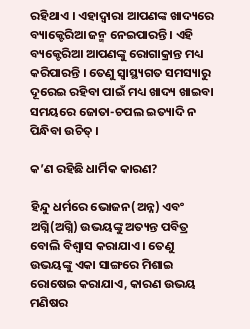ରହିଥାଏ । ଏହାଦ୍ୱାରା ଆପଣଙ୍କ ଖାଦ୍ୟରେ ବ୍ୟାକ୍ଟେରିଆ ଜନ୍ମ ନେଇପାରନ୍ତି । ଏହି ବ୍ୟକ୍ଟେରିଆ ଆପଣଙ୍କୁ ରୋଗାକ୍ରାନ୍ତ ମଧ୍ୟ କରିପାରନ୍ତି । ତେଣୁ ସ୍ୱାସ୍ଥ୍ୟଗତ ସମସ୍ୟାରୁ ଦୂରେଇ ରହିବା ପାଇଁ ମଧ୍ୟ ଖାଦ୍ୟ ଖାଇବା ସମୟରେ ଜୋତା-ଚପଲ ଇତ୍ୟାଦି ନ ପିନ୍ଧିବା ଉଚିତ୍ ।

କ’ଣ ରହିଛି ଧାର୍ମିକ କାରଣ?

ହିନ୍ଦୁ ଧର୍ମରେ ଭୋଜନ(ଅନ୍ନ) ଏବଂ ଅଗ୍ନି(ଅଗ୍ନି) ଉଭୟଙ୍କୁ ଅତ୍ୟନ୍ତ ପବିତ୍ର ବୋଲି ବିଶ୍ୱାସ କରାଯାଏ । ତେଣୁ ଉଭୟଙ୍କୁ ଏକା ସାଙ୍ଗରେ ମିଶାଇ ରୋଷେଇ କରାଯାଏ, କାରଣ ଉଭୟ ମଣିଷର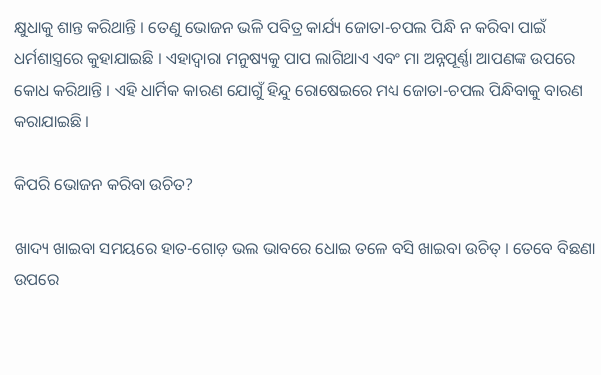କ୍ଷୁଧାକୁ ଶାନ୍ତ କରିଥାନ୍ତି । ତେଣୁ ଭୋଜନ ଭଳି ପବିତ୍ର କାର୍ଯ୍ୟ ଜୋତା-ଚପଲ ପିନ୍ଧି ନ କରିବା ପାଇଁ ଧର୍ମଶାସ୍ତ୍ରରେ କୁହାଯାଇଛି । ଏହାଦ୍ୱାରା ମନୁଷ୍ୟକୁ ପାପ ଲାଗିଥାଏ ଏବଂ ମା ଅନ୍ନପୂର୍ଣ୍ଣା ଆପଣଙ୍କ ଉପରେ କୋଧ କରିଥାନ୍ତି । ଏହି ଧାର୍ମିକ କାରଣ ଯୋଗୁଁ ହିନ୍ଦୁ ରୋଷେଇରେ ମଧ୍ୟ ଜୋତା-ଚପଲ ପିନ୍ଧିବାକୁ ବାରଣ କରାଯାଇଛି ।

କିପରି ଭୋଜନ କରିବା ଉଚିତ?

ଖାଦ୍ୟ ଖାଇବା ସମୟରେ ହାତ-ଗୋଡ଼ ଭଲ ଭାବରେ ଧୋଇ ତଳେ ବସି ଖାଇବା ଉଚିତ୍ । ତେବେ ବିଛଣା ଉପରେ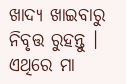ଖାଦ୍ୟ ଖାଇବାରୁ ନିବୃତ୍ତ ରୁହନ୍ତୁ । ଏଥିରେ ମା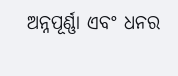ଅନ୍ନପୂର୍ଣ୍ଣା ଏବଂ ଧନର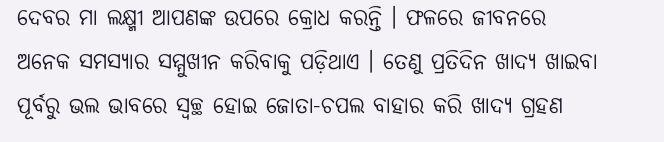ଦେବର ମା ଲକ୍ଷ୍ମୀ ଆପଣଙ୍କ ଉପରେ କ୍ରୋଧ କରନ୍ତି । ଫଳରେ ଜୀବନରେ ଅନେକ ସମସ୍ୟାର ସମ୍ମୁଖୀନ କରିବାକୁ ପଡ଼ିଥାଏ । ତେଣୁ ପ୍ରତିଦିନ ଖାଦ୍ୟ ଖାଇବା ପୂର୍ବରୁ ଭଲ ଭାବରେ ସ୍ୱଚ୍ଛ ହୋଇ ଜୋତା-ଚପଲ ବାହାର କରି ଖାଦ୍ୟ ଗ୍ରହଣ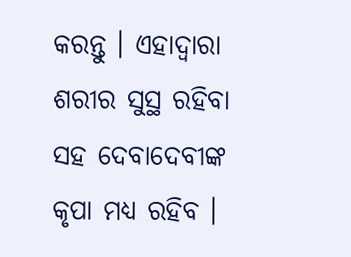କରନ୍ତୁ । ଏହାଦ୍ୱାରା ଶରୀର ସୁସ୍ଥ ରହିବା ସହ ଦେବାଦେବୀଙ୍କ କୃପା ମଧ୍ୟ ରହିବ ।